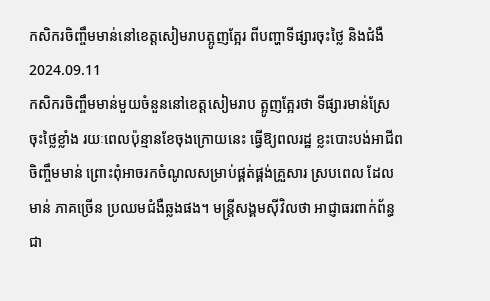កសិករចិញ្ចឹមមាន់នៅខេត្តសៀមរាបត្អូញត្អែរ ពីបញ្ហាទីផ្សារចុះថ្លៃ និងជំងឺ
2024.09.11
កសិករចិញ្ចឹមមាន់មួយចំនួននៅខេត្តសៀមរាប ត្អូញត្អែរថា ទីផ្សារមាន់ស្រែ ចុះថ្លៃខ្លាំង រយៈពេលប៉ុន្មានខែចុងក្រោយនេះ ធ្វើឱ្យពលរដ្ឋ ខ្លះបោះបង់អាជីពចិញ្ចឹមមាន់ ព្រោះពុំអាចរកចំណូលសម្រាប់ផ្គត់ផ្គង់គ្រួសារ ស្របពេល ដែលមាន់ ភាគច្រើន ប្រឈមជំងឺឆ្លងផង។ មន្ត្រីសង្គមស៊ីវិលថា អាជ្ញាធរពាក់ព័ន្ធ ជា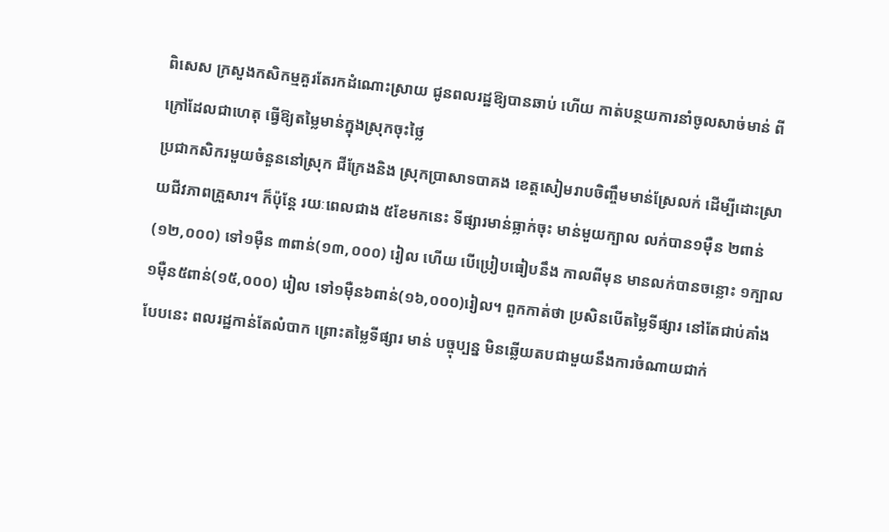ពិសេស ក្រសួងកសិកម្មគួរតែរកដំណោះស្រាយ ជូនពលរដ្ឋឱ្យបានឆាប់ ហើយ កាត់បន្ថយការនាំចូលសាច់មាន់ ពីក្រៅដែលជាហេតុ ធ្វើឱ្យតម្លៃមាន់ក្នុងស្រុកចុះថ្លៃ
ប្រជាកសិករមួយចំនួននៅស្រុក ជីក្រែងនិង ស្រុកប្រាសាទបាគង ខេត្តសៀមរាបចិញ្ចឹមមាន់ស្រែលក់ ដើម្បីដោះស្រាយជីវភាពគ្រួសារ។ ក៏ប៉ុន្តែ រយៈពេលជាង ៥ខែមកនេះ ទីផ្សារមាន់ធ្លាក់ចុះ មាន់មួយក្បាល លក់បាន១ម៉ឺន ២ពាន់(១២,០០០) ទៅ១ម៉ឺន ៣ពាន់(១៣,០០០) រៀល ហើយ បើប្រៀបធៀបនឹង កាលពីមុន មានលក់បានចន្លោះ ១ក្បាល ១ម៉ឺន៥ពាន់(១៥,០០០) រៀល ទៅ១ម៉ឺន៦ពាន់(១៦,០០០)រៀល។ ពួកកាត់ថា ប្រសិនបើតម្លៃទីផ្សារ នៅតែជាប់គាំងបែបនេះ ពលរដ្ឋកាន់តែលំបាក ព្រោះតម្លៃទីផ្សារ មាន់ បច្ចុប្បន្ន មិនឆ្លើយតបជាមួយនឹងការចំណាយជាក់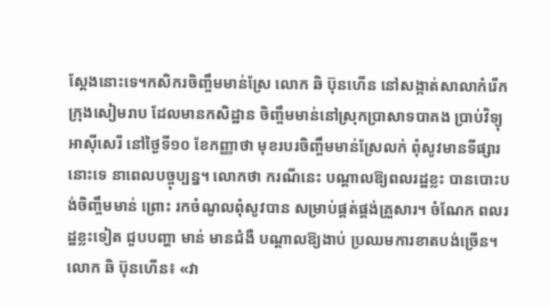ស្ដែងនោះទេ។កសិករចិញ្ចឹមមាន់ស្រែ លោក ឆិ ប៊ុនហើន នៅសង្កាត់សាលាកំរើកក្រុងសៀមរាប ដែលមានកសិដ្ឋាន ចិញ្ចឹមមាន់នៅស្រុកប្រាសាទបាគង ប្រាប់វិទ្យុអាស៊ីសេរី នៅថ្ងៃទី១០ ខែកញ្ញាថា មុខរបរចិញ្ចឹមមាន់ស្រែលក់ ពុំសូវមានទីផ្សារនោះទេ នាពេលបច្ចុប្បន្ន។ លោកថា ករណីនេះ បណ្ដាលឱ្យពលរដ្ឋខ្លះ បានបោះបង់ចិញ្ចឹមមាន់ ព្រោះ រកចំណូលពុំសូវបាន សម្រាប់ផ្គត់ផ្គង់គ្រួសារ។ ចំណែក ពលរដ្ឋខ្លះទៀត ជួបបញ្ហា មាន់ មានជំងឺ បណ្ដាលឱ្យងាប់ ប្រឈមការខាតបង់ច្រើន។
លោក ឆិ ប៊ុនហើន៖ «វា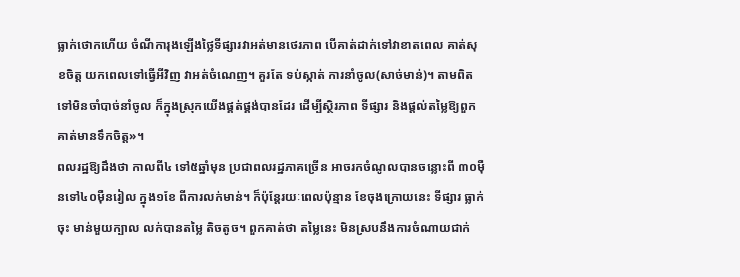ធ្លាក់ថោកហើយ ចំណីការុងឡើងថ្លៃទីផ្សារវាអត់មានថេរភាព បើគាត់ដាក់ទៅវាខាតពេល គាត់សុខចិត្ត យកពេលទៅធ្វើអីវិញ វាអត់ចំណេញ។ គួរតែ ទប់ស្កាត់ ការនាំចូល(សាច់មាន់)។ តាមពិតទៅមិនចាំបាច់នាំចូល ក៏ក្នុងស្រុកយើងផ្គត់ផ្គង់បានដែរ ដើម្បីស្ថិរភាព ទីផ្សារ និងផ្ដល់តម្លៃឱ្យពួកគាត់មានទឹកចិត្ត»។
ពលរដ្ឋឱ្យដឹងថា កាលពី៤ ទៅ៥ឆ្នាំមុន ប្រជាពលរដ្ឋភាគច្រើន អាចរកចំណូលបានចន្លោះពី ៣០ម៉ឺនទៅ៤០ម៉ឺនរៀល ក្នុង១ខែ ពីការលក់មាន់។ ក៏ប៉ុន្តែរយៈពេលប៉ុន្មាន ខែចុងក្រោយនេះ ទីផ្សារ ធ្លាក់ចុះ មាន់មួយក្បាល លក់បានតម្លៃ តិចតូច។ ពួកគាត់ថា តម្លៃនេះ មិនស្របនឹងការចំណាយជាក់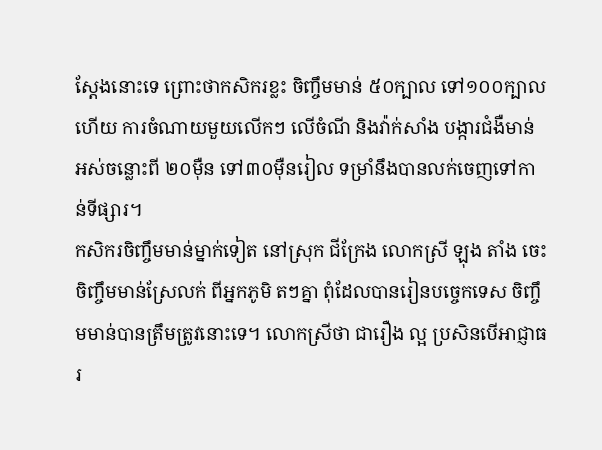ស្ដែងនោះទេ ព្រោះថាកសិករខ្លះ ចិញ្ចឹមមាន់ ៥០ក្បាល ទៅ១០០ក្បាល ហើយ ការចំណាយមួយលើកៗ លើចំណី និងវ៉ាក់សាំង បង្ការជំងឺមាន់ អស់ចន្លោះពី ២០ម៉ឺន ទៅ៣០ម៉ឺនរៀល ទម្រាំនឹងបានលក់ចេញទៅកាន់ទីផ្សារ។
កសិករចិញ្ចឹមមាន់ម្នាក់ទៀត នៅស្រុក ជីក្រែង លោកស្រី ឡុង តាំង ចេះ ចិញ្ចឹមមាន់ស្រែលក់ ពីអ្នកភូមិ តៗគ្នា ពុំដែលបានរៀនបច្ចេកទេស ចិញ្ចឹមមាន់បានត្រឹមត្រូវនោះទេ។ លោកស្រីថា ជារឿង ល្អ ប្រសិនបើអាជ្ញាធរ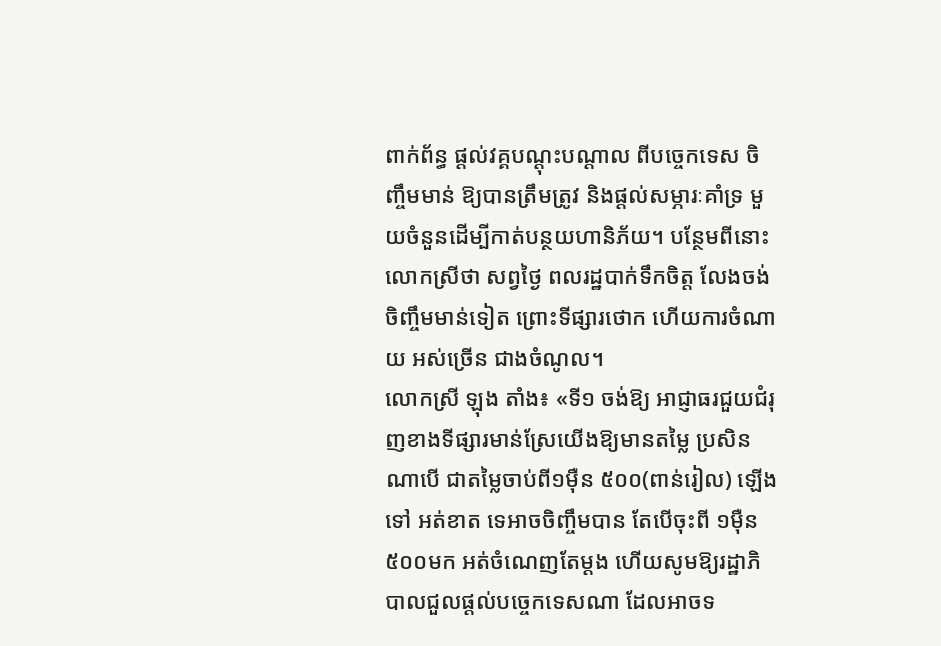ពាក់ព័ន្ធ ផ្ដល់វគ្គបណ្ដុះបណ្ដាល ពីបច្ចេកទេស ចិញ្ចឹមមាន់ ឱ្យបានត្រឹមត្រូវ និងផ្ដល់សម្ភារៈគាំទ្រ មួយចំនួនដើម្បីកាត់បន្ថយហានិភ័យ។ បន្ថែមពីនោះ លោកស្រីថា សព្វថ្ងៃ ពលរដ្ឋបាក់ទឹកចិត្ត លែងចង់ចិញ្ចឹមមាន់ទៀត ព្រោះទីផ្សារថោក ហើយការចំណាយ អស់ច្រើន ជាងចំណូល។
លោកស្រី ឡុង តាំង៖ «ទី១ ចង់ឱ្យ អាជ្ញាធរជួយជំរុញខាងទីផ្សារមាន់ស្រែយើងឱ្យមានតម្លៃ ប្រសិនណាបើ ជាតម្លៃចាប់ពី១ម៉ឺន ៥០០(ពាន់រៀល) ឡើងទៅ អត់ខាត ទេអាចចិញ្ចឹមបាន តែបើចុះពី ១ម៉ឺន ៥០០មក អត់ចំណេញតែម្ដង ហើយសូមឱ្យរដ្ឋាភិបាលជួលផ្ដល់បច្ចេកទេសណា ដែលអាចទ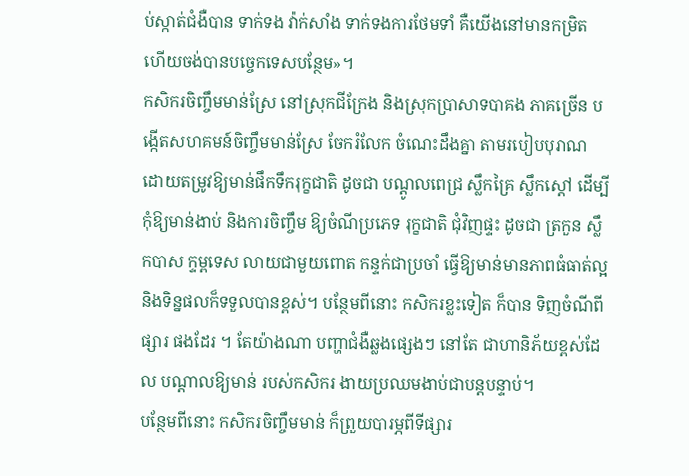ប់ស្កាត់ជំងឺបាន ទាក់ទង វ៉ាក់សាំង ទាក់ទងការថែមទាំ គឺយើងនៅមានកម្រិត ហើយចង់បានបច្ចេកទេសបន្ថែម»។
កសិករចិញ្ចឹមមាន់ស្រែ នៅស្រុកជីក្រែង និងស្រុកប្រាសាទបាគង ភាគច្រើន បង្កើតសហគមន៍ចិញ្ចឹមមាន់ស្រែ ចែករំលែក ចំណេះដឹងគ្នា តាមរបៀបបុរាណ ដោយតម្រូវឱ្យមាន់ផឹកទឹករុក្ខជាតិ ដូចជា បណ្ដូលពេជ្រ ស្លឹកគ្រៃ ស្លឹកស្ដៅ ដើម្បីកុំឱ្យមាន់ងាប់ និងការចិញ្ចឹម ឱ្យចំណីប្រភេទ រុក្ខជាតិ ជុំវិញផ្ទះ ដូចជា ត្រកួន ស្លឹកបាស ក្ទម្ពទេស លាយជាមួយពោត កន្ទក់ជាប្រចាំ ធ្វើឱ្យមាន់មានភាពធំធាត់ល្អ និងទិន្នផលក៏ទទួលបានខ្ពស់។ បន្ថែមពីនោះ កសិករខ្លះទៀត ក៏បាន ទិញចំណីពីផ្សារ ផងដែរ ។ តែយ៉ាងណា បញ្ហាជំងឺឆ្លងផ្សេងៗ នៅតែ ជាហានិភ័យខ្ពស់ដែល បណ្ដាលឱ្យមាន់ របស់កសិករ ងាយប្រឈមងាប់ជាបន្តបន្ទាប់។
បន្ថែមពីនោះ កសិករចិញ្ចឹមមាន់ ក៏ព្រួយបារម្ភពីទីផ្សារ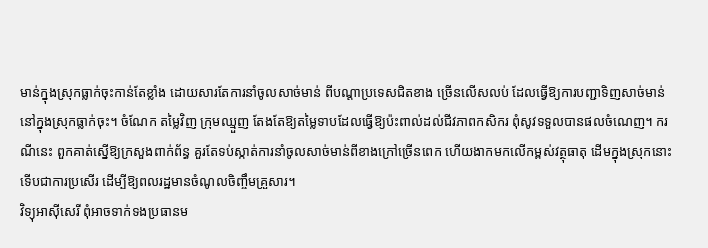មាន់ក្នុងស្រុកធ្លាក់ចុះកាន់តែខ្លាំង ដោយសារតែការនាំចូលសាច់មាន់ ពីបណ្ដាប្រទេសជិតខាង ច្រើនលើសលប់ ដែលធ្វើឱ្យការបញ្ជាទិញសាច់មាន់ នៅក្នុងស្រុកធ្លាក់ចុះ។ ចំណែក តម្លៃវិញ ក្រុមឈ្មួញ តែងតែឱ្យតម្លៃទាបដែលធ្វើឱ្យប៉ះពាល់ដល់ជីវភាពកសិករ ពុំសូវទទួលបានផលចំណេញ។ ករណីនេះ ពួកគាត់ស្នើឱ្យក្រសួងពាក់ព័ន្ធ គួរតែទប់ស្កាត់ការនាំចូលសាច់មាន់ពីខាងក្រៅច្រើនពេក ហើយងាកមកលើកម្ពស់វត្ថុធាតុ ដើមក្នុងស្រុកនោះ ទើបជាការប្រសើរ ដើម្បីឱ្យពលរដ្ឋមានចំណូលចិញ្ចឹមគ្រួសារ។
វិទ្យុអាស៊ីសេរី ពុំអាចទាក់ទងប្រធានម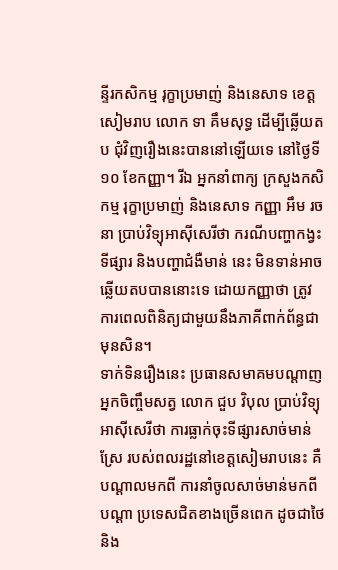ន្ទីរកសិកម្ម រុក្ខាប្រមាញ់ និងនេសាទ ខេត្តសៀមរាប លោក ទា គឹមសុទ្ធ ដើម្បីឆ្លើយតប ជុំវិញរឿងនេះបាននៅឡើយទេ នៅថ្ងៃទី១០ ខែកញ្ញា។ រីឯ អ្នកនាំពាក្យ ក្រសួងកសិកម្ម រុក្ខាប្រមាញ់ និងនេសាទ កញ្ញា អឹម រចនា ប្រាប់វិទ្យុអាស៊ីសេរីថា ករណីបញ្ហាកង្វះទីផ្សារ និងបញ្ហាជំងឺមាន់ នេះ មិនទាន់អាចឆ្លើយតបបាននោះទេ ដោយកញ្ញាថា ត្រូវការពេលពិនិត្យជាមួយនឹងភាគីពាក់ព័ន្ធជាមុនសិន។
ទាក់ទិនរឿងនេះ ប្រធានសមាគមបណ្ដាញអ្នកចិញ្ចឹមសត្វ លោក ជួប វិបុល ប្រាប់វិទ្យុអាស៊ីសេរីថា ការធ្លាក់ចុះទីផ្សារសាច់មាន់ស្រែ របស់ពលរដ្ឋនៅខេត្តសៀមរាបនេះ គឺបណ្ដាលមកពី ការនាំចូលសាច់មាន់មកពីបណ្ដា ប្រទេសជិតខាងច្រើនពេក ដូចជាថៃ និង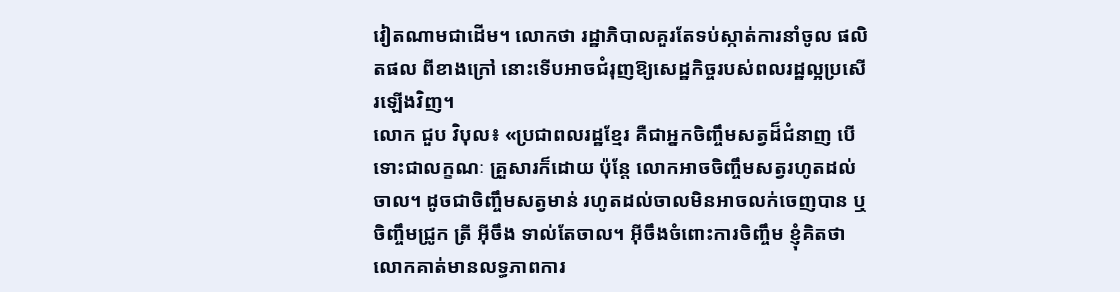វៀតណាមជាដើម។ លោកថា រដ្ឋាភិបាលគួរតែទប់ស្កាត់ការនាំចូល ផលិតផល ពីខាងក្រៅ នោះទើបអាចជំរុញឱ្យសេដ្ឋកិច្ចរបស់ពលរដ្ឋល្អប្រសើរឡើងវិញ។
លោក ជួប វិបុល៖ «ប្រជាពលរដ្ឋខ្មែរ គឺជាអ្នកចិញ្ចឹមសត្វដ៏ជំនាញ បើទោះជាលក្ខណៈ គ្រួសារក៏ដោយ ប៉ុន្តែ លោកអាចចិញ្ចឹមសត្វរហូតដល់ចាល។ ដូចជាចិញ្ចឹមសត្វមាន់ រហូតដល់ចាលមិនអាចលក់ចេញបាន ឬចិញ្ចឹមជ្រូក ត្រី អ៊ីចឹង ទាល់តែចាល។ អ៊ីចឹងចំពោះការចិញ្ចឹម ខ្ញុំគិតថា លោកគាត់មានលទ្ធភាពការ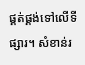ផ្គត់ផ្គង់ទៅលើទីផ្សារ។ សំខាន់រ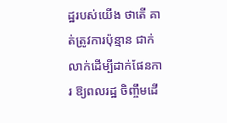ដ្ឋរបស់យើង ថាតើ គាត់ត្រូវការប៉ុន្មាន ជាក់លាក់ដើម្បីដាក់ផែនការ ឱ្យពលរដ្ឋ ចិញ្ចឹមដើ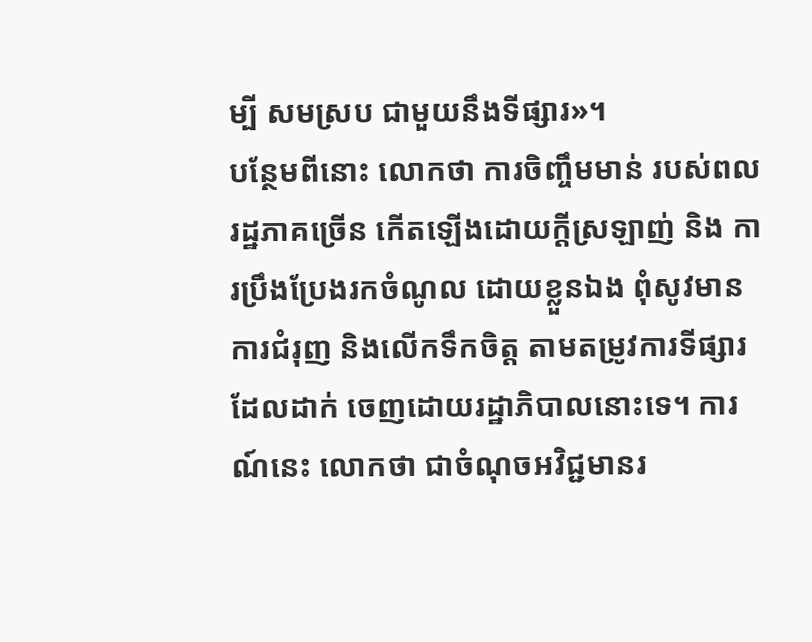ម្បី សមស្រប ជាមួយនឹងទីផ្សារ»។
បន្ថែមពីនោះ លោកថា ការចិញ្ចឹមមាន់ របស់ពលរដ្ឋភាគច្រើន កើតឡើងដោយក្ដីស្រឡាញ់ និង ការប្រឹងប្រែងរកចំណូល ដោយខ្លួនឯង ពុំសូវមានការជំរុញ និងលើកទឹកចិត្ត តាមតម្រូវការទីផ្សារ ដែលដាក់ ចេញដោយរដ្ឋាភិបាលនោះទេ។ ការណ៍នេះ លោកថា ជាចំណុចអវិជ្ជមានរ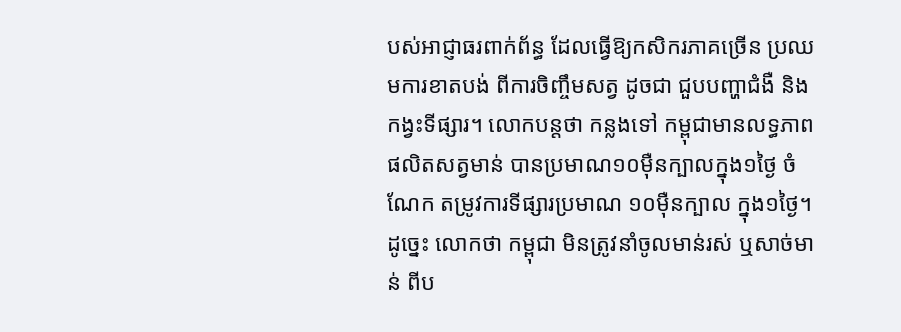បស់អាជ្ញាធរពាក់ព័ន្ធ ដែលធ្វើឱ្យកសិករភាគច្រើន ប្រឈមការខាតបង់ ពីការចិញ្ចឹមសត្វ ដូចជា ជួបបញ្ហាជំងឺ និងកង្វះទីផ្សារ។ លោកបន្តថា កន្លងទៅ កម្ពុជាមានលទ្ធភាពផលិតសត្វមាន់ បានប្រមាណ១០ម៉ឺនក្បាលក្នុង១ថ្ងៃ ចំណែក តម្រូវការទីផ្សារប្រមាណ ១០ម៉ឺនក្បាល ក្នុង១ថ្ងៃ។ ដូច្នេះ លោកថា កម្ពុជា មិនត្រូវនាំចូលមាន់រស់ ឬសាច់មាន់ ពីប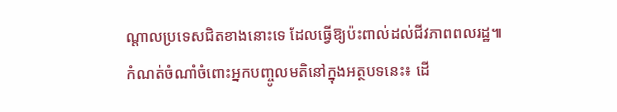ណ្ដាលប្រទេសជិតខាងនោះទេ ដែលធ្វើឱ្យប៉ះពាល់ដល់ជីវភាពពលរដ្ឋ៕
កំណត់ចំណាំចំពោះអ្នកបញ្ចូលមតិនៅក្នុងអត្ថបទនេះ៖ ដើ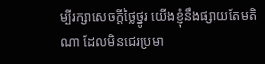ម្បីរក្សាសេចក្ដីថ្លៃថ្នូរ យើងខ្ញុំនឹងផ្សាយតែមតិណា ដែលមិនជេរប្រមា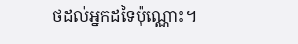ថដល់អ្នកដទៃប៉ុណ្ណោះ។